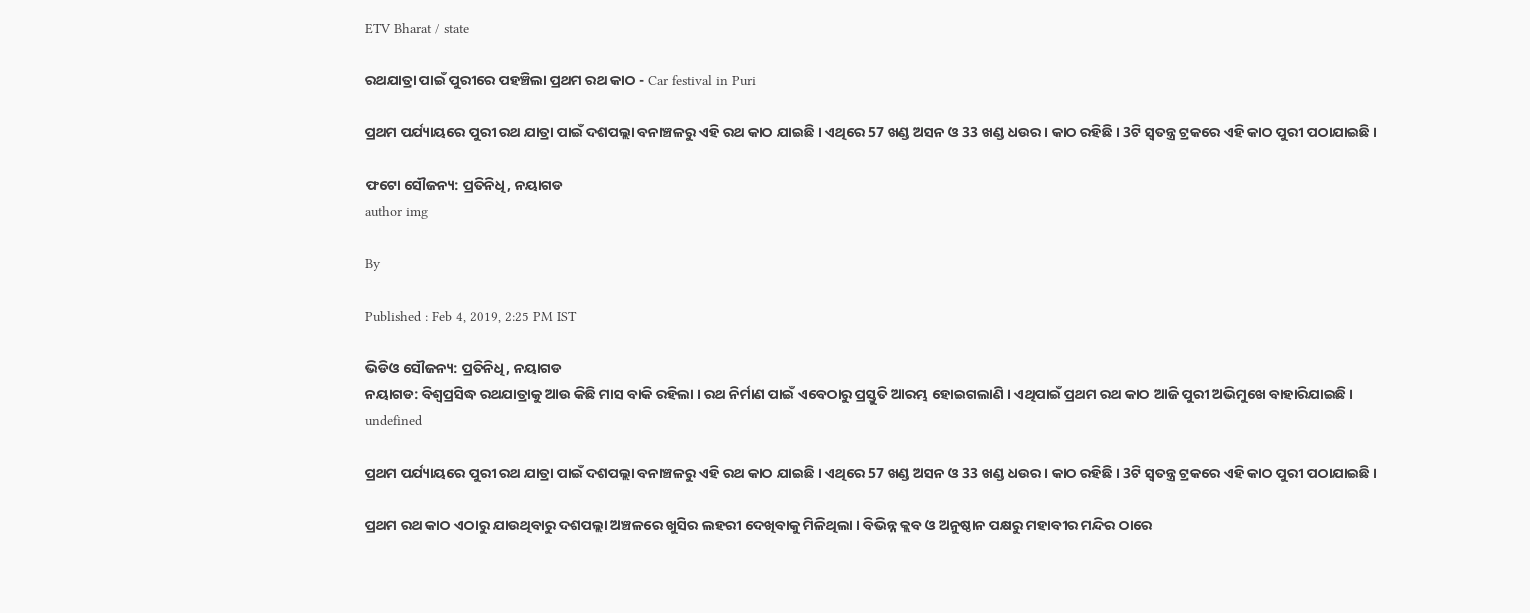ETV Bharat / state

ରଥଯାତ୍ରା ପାଇଁ ପୁରୀରେ ପହଞ୍ଚିଲା ପ୍ରଥମ ରଥ କାଠ - Car festival in Puri

ପ୍ରଥମ ପର୍ଯ୍ୟାୟରେ ପୁରୀ ରଥ ଯାତ୍ରା ପାଇଁ ଦଶପଲ୍ଲା ବନାଞ୍ଚଳରୁ ଏହି ରଥ କାଠ ଯାଇଛି । ଏଥିରେ 57 ଖଣ୍ଡ ଅସନ ଓ 33 ଖଣ୍ଡ ଧଉର। କାଠ ରହିଛି । 3ଟି ସ୍ବତନ୍ତ୍ର ଟ୍ରକରେ ଏହି କାଠ ପୁରୀ ପଠାଯାଇଛି ।

ଫଟୋ ସୌଜନ୍ୟ: ପ୍ରତିନିଧି, ନୟାଗଡ
author img

By

Published : Feb 4, 2019, 2:25 PM IST

ଭିଡିଓ ସୌଜନ୍ୟ: ପ୍ରତିନିଧି, ନୟାଗଡ
ନୟାଗଡ: ବିଶ୍ବପ୍ରସିଦ୍ଧ ରଥଯାତ୍ରାକୁ ଆଉ କିଛି ମାସ ବାକି ରହିଲା । ରଥ ନିର୍ମାଣ ପାଇଁ ଏବେଠାରୁ ପ୍ରସ୍ତୁତି ଆରମ୍ଭ ହୋଇଗଲାଣି । ଏଥିପାଇଁ ପ୍ରଥମ ରଥ କାଠ ଆଜି ପୁରୀ ଅଭିମୁଖେ ବାହାରିଯାଇଛି ।
undefined

ପ୍ରଥମ ପର୍ଯ୍ୟାୟରେ ପୁରୀ ରଥ ଯାତ୍ରା ପାଇଁ ଦଶପଲ୍ଲା ବନାଞ୍ଚଳରୁ ଏହି ରଥ କାଠ ଯାଇଛି । ଏଥିରେ 57 ଖଣ୍ଡ ଅସନ ଓ 33 ଖଣ୍ଡ ଧଉର। କାଠ ରହିଛି । 3ଟି ସ୍ବତନ୍ତ୍ର ଟ୍ରକରେ ଏହି କାଠ ପୁରୀ ପଠାଯାଇଛି ।

ପ୍ରଥମ ରଥ କାଠ ଏଠାରୁ ଯାଉଥିବାରୁ ଦଶପଲ୍ଲା ଅଞ୍ଚଳରେ ଖୁସିର ଲହରୀ ଦେଖିବାକୁ ମିଳିଥିଲା । ବିଭିନ୍ନ କ୍ଲବ ଓ ଅନୁଷ୍ଠାନ ପକ୍ଷରୁ ମହାବୀର ମନ୍ଦିର ଠାରେ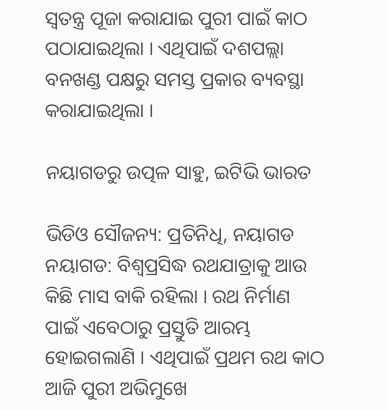ସ୍ବତନ୍ତ୍ର ପୂଜା କରାଯାଇ ପୁରୀ ପାଇଁ କାଠ ପଠାଯାଇଥିଲା । ଏଥିପାଇଁ ଦଶପଲ୍ଲା ବନଖଣ୍ଡ ପକ୍ଷରୁ ସମସ୍ତ ପ୍ରକାର ବ୍ୟବସ୍ଥା କରାଯାଇଥିଲା ।

ନୟାଗଡରୁ ଉତ୍ପଳ ସାହୁ, ଇଟିଭି ଭାରତ

ଭିଡିଓ ସୌଜନ୍ୟ: ପ୍ରତିନିଧି, ନୟାଗଡ
ନୟାଗଡ: ବିଶ୍ବପ୍ରସିଦ୍ଧ ରଥଯାତ୍ରାକୁ ଆଉ କିଛି ମାସ ବାକି ରହିଲା । ରଥ ନିର୍ମାଣ ପାଇଁ ଏବେଠାରୁ ପ୍ରସ୍ତୁତି ଆରମ୍ଭ ହୋଇଗଲାଣି । ଏଥିପାଇଁ ପ୍ରଥମ ରଥ କାଠ ଆଜି ପୁରୀ ଅଭିମୁଖେ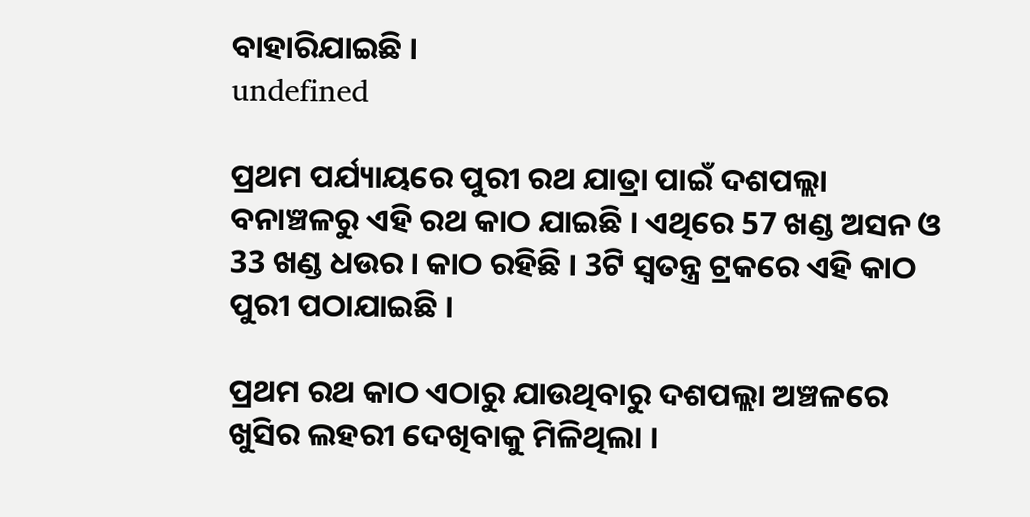ବାହାରିଯାଇଛି ।
undefined

ପ୍ରଥମ ପର୍ଯ୍ୟାୟରେ ପୁରୀ ରଥ ଯାତ୍ରା ପାଇଁ ଦଶପଲ୍ଲା ବନାଞ୍ଚଳରୁ ଏହି ରଥ କାଠ ଯାଇଛି । ଏଥିରେ 57 ଖଣ୍ଡ ଅସନ ଓ 33 ଖଣ୍ଡ ଧଉର। କାଠ ରହିଛି । 3ଟି ସ୍ବତନ୍ତ୍ର ଟ୍ରକରେ ଏହି କାଠ ପୁରୀ ପଠାଯାଇଛି ।

ପ୍ରଥମ ରଥ କାଠ ଏଠାରୁ ଯାଉଥିବାରୁ ଦଶପଲ୍ଲା ଅଞ୍ଚଳରେ ଖୁସିର ଲହରୀ ଦେଖିବାକୁ ମିଳିଥିଲା ।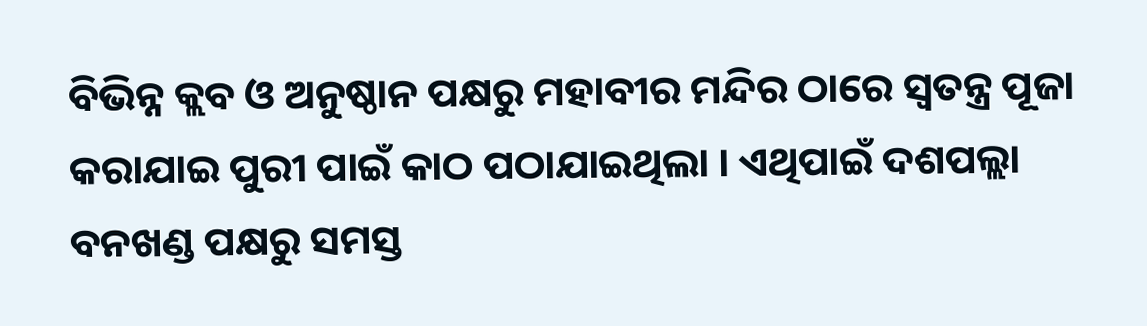ବିଭିନ୍ନ କ୍ଲବ ଓ ଅନୁଷ୍ଠାନ ପକ୍ଷରୁ ମହାବୀର ମନ୍ଦିର ଠାରେ ସ୍ବତନ୍ତ୍ର ପୂଜା କରାଯାଇ ପୁରୀ ପାଇଁ କାଠ ପଠାଯାଇଥିଲା । ଏଥିପାଇଁ ଦଶପଲ୍ଲା ବନଖଣ୍ଡ ପକ୍ଷରୁ ସମସ୍ତ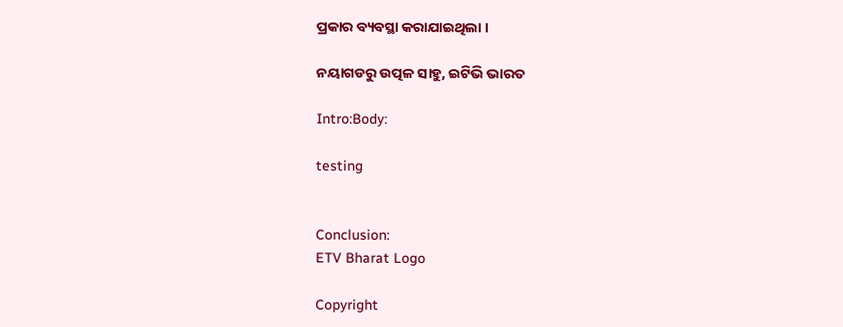ପ୍ରକାର ବ୍ୟବସ୍ଥା କରାଯାଇଥିଲା ।

ନୟାଗଡରୁ ଉତ୍ପଳ ସାହୁ, ଇଟିଭି ଭାରତ

Intro:Body:

testing


Conclusion:
ETV Bharat Logo

Copyright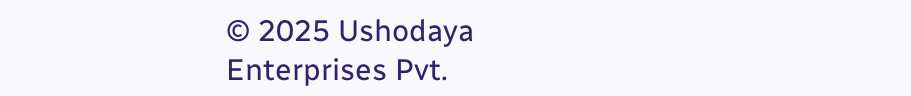© 2025 Ushodaya Enterprises Pvt.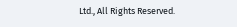Ltd., All Rights Reserved.